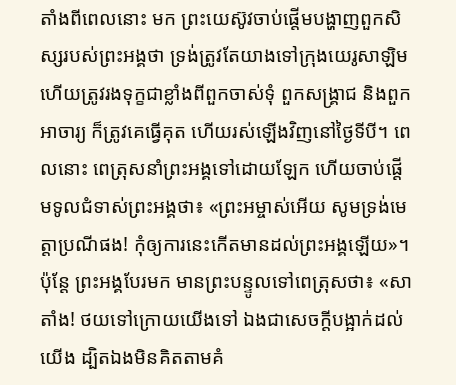តាំងពីពេលនោះ មក ព្រះយេស៊ូវចាប់ផ្តើមបង្ហាញពួកសិស្សរបស់ព្រះអង្គថា ទ្រង់ត្រូវតែយាងទៅក្រុងយេរូសាឡិម ហើយត្រូវរងទុក្ខជាខ្លាំងពីពួកចាស់ទុំ ពួកសង្គ្រាជ និងពួកអាចារ្យ ក៏ត្រូវគេធ្វើគុត ហើយរស់ឡើងវិញនៅថ្ងៃទីបី។ ពេលនោះ ពេត្រុសនាំព្រះអង្គទៅដោយឡែក ហើយចាប់ផ្ដើមទូលជំទាស់ព្រះអង្គថា៖ «ព្រះអម្ចាស់អើយ សូមទ្រង់មេត្តាប្រណីផង! កុំឲ្យការនេះកើតមានដល់ព្រះអង្គឡើយ»។ ប៉ុន្តែ ព្រះអង្គបែរមក មានព្រះបន្ទូលទៅពេត្រុសថា៖ «សាតាំង! ថយទៅក្រោយយើងទៅ ឯងជាសេចក្តីបង្អាក់ដល់យើង ដ្បិតឯងមិនគិតតាមគំ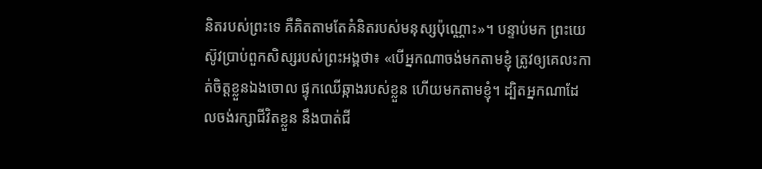និតរបស់ព្រះទេ គឺគិតតាមតែគំនិតរបស់មនុស្សប៉ុណ្ណោះ»។ បន្ទាប់មក ព្រះយេស៊ូវប្រាប់ពួកសិស្សរបស់ព្រះអង្គថា៖ «បើអ្នកណាចង់មកតាមខ្ញុំ ត្រូវឲ្យគេលះកាត់ចិត្តខ្លួនឯងចោល ផ្ទុកឈើឆ្កាងរបស់ខ្លួន ហើយមកតាមខ្ញុំ។ ដ្បិតអ្នកណាដែលចង់រក្សាជីវិតខ្លួន នឹងបាត់ជី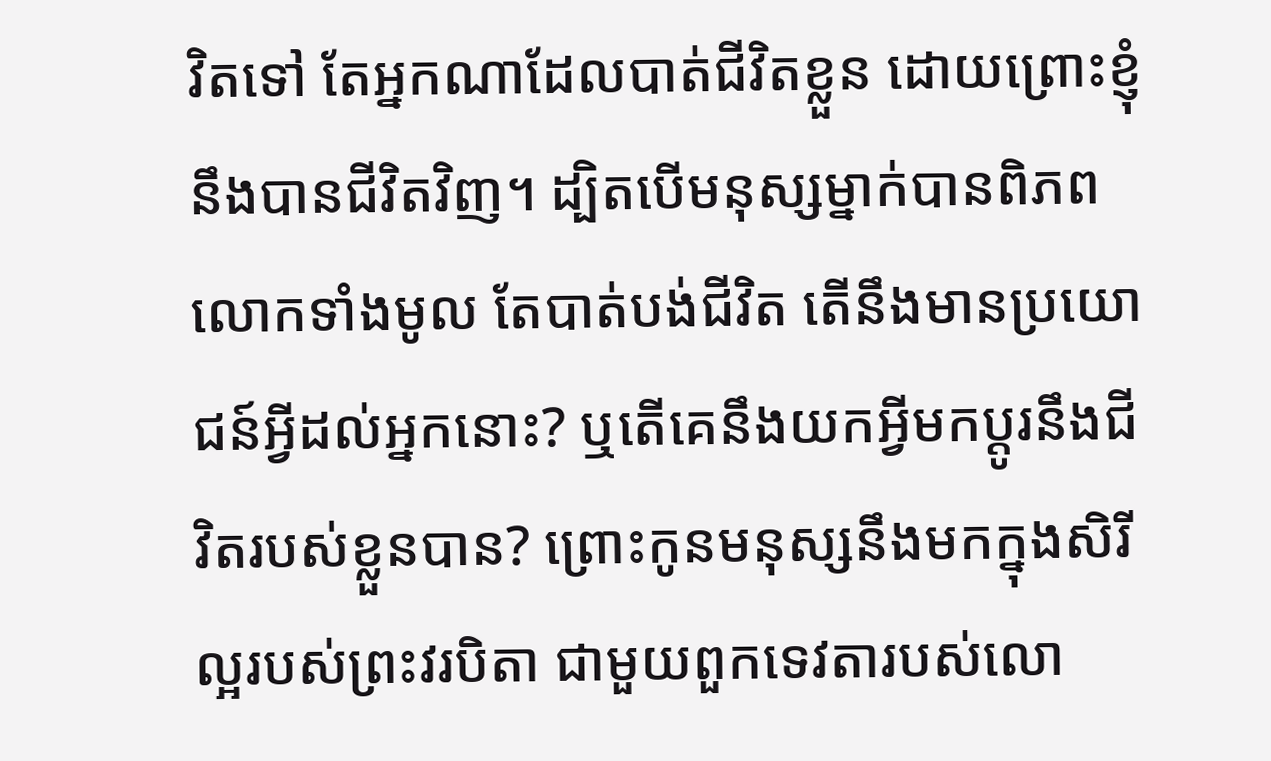វិតទៅ តែអ្នកណាដែលបាត់ជីវិតខ្លួន ដោយព្រោះខ្ញុំ នឹងបានជីវិតវិញ។ ដ្បិតបើមនុស្សម្នាក់បានពិភពលោកទាំងមូល តែបាត់បង់ជីវិត តើនឹងមានប្រយោជន៍អ្វីដល់អ្នកនោះ? ឬតើគេនឹងយកអ្វីមកប្ដូរនឹងជីវិតរបស់ខ្លួនបាន? ព្រោះកូនមនុស្សនឹងមកក្នុងសិរីល្អរបស់ព្រះវរបិតា ជាមួយពួកទេវតារបស់លោ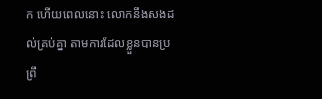ក ហើយពេលនោះ លោកនឹងសងដល់គ្រប់គ្នា តាមការដែលខ្លួនបានប្រព្រឹ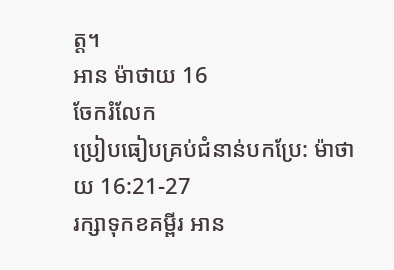ត្ត។
អាន ម៉ាថាយ 16
ចែករំលែក
ប្រៀបធៀបគ្រប់ជំនាន់បកប្រែ: ម៉ាថាយ 16:21-27
រក្សាទុកខគម្ពីរ អាន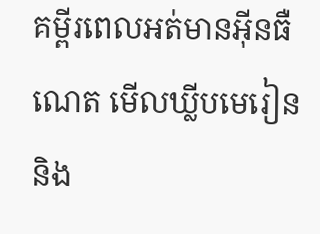គម្ពីរពេលអត់មានអ៊ីនធឺណេត មើលឃ្លីបមេរៀន និង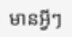មានអ្វីៗ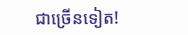ជាច្រើនទៀត!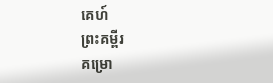គេហ៍
ព្រះគម្ពីរ
គម្រោ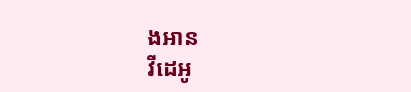ងអាន
វីដេអូ